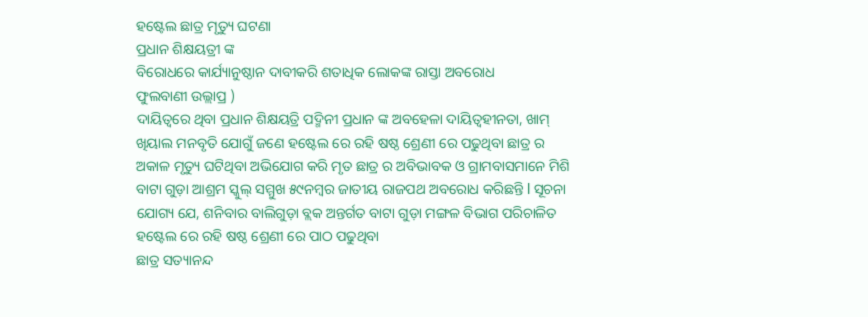ହଷ୍ଟେଲ ଛାତ୍ର ମୃତ୍ୟୁ ଘଟଣା
ପ୍ରଧାନ ଶିକ୍ଷୟତ୍ରୀ ଙ୍କ
ବିରୋଧରେ କାର୍ଯ୍ୟାନୁଷ୍ଠାନ ଦାବୀକରି ଶତାଧିକ ଲୋକଙ୍କ ରାସ୍ତା ଅବରୋଧ
ଫୁଲବାଣୀ ଉଲ୍ଲାପ୍ର )
ଦାୟିତ୍ଵରେ ଥିବା ପ୍ରଧାନ ଶିକ୍ଷୟତ୍ରି ପଦ୍ମିନୀ ପ୍ରଧାନ ଙ୍କ ଅବହେଳା ଦାୟିତ୍ବହୀନତା, ଖାମ୍ ଖିୟାଲ ମନବୃତି ଯୋଗୁଁ ଜଣେ ହଷ୍ଟେଲ ରେ ରହି ଷଷ୍ଠ ଶ୍ରେଣୀ ରେ ପଢୁଥିବା ଛାତ୍ର ର ଅକାଳ ମୃତ୍ୟୁ ଘଟିଥିବା ଅଭିଯୋଗ କରି ମୃତ ଛାତ୍ର ର ଅବିଭାବକ ଓ ଗ୍ରାମବାସମାନେ ମିଶି ବାଟା ଗୁଡ଼ା ଆଶ୍ରମ ସ୍କୁଲ୍ ସମ୍ମୁଖ ୫୯ନମ୍ବର ଜାତୀୟ ରାଜପଥ ଅବରୋଧ କରିଛନ୍ତି l ସୂଚନା ଯୋଗ୍ୟ ଯେ, ଶନିବାର ବାଲିଗୁଡ଼ା ବ୍ଲକ ଅନ୍ତର୍ଗତ ବାଟା ଗୁଡ଼ା ମଙ୍ଗଳ ବିଭାଗ ପରିଚାଳିତ ହଷ୍ଟେଲ ରେ ରହି ଷଷ୍ଠ ଶ୍ରେଣୀ ରେ ପାଠ ପଢୁଥିବା
ଛାତ୍ର ସତ୍ୟାନନ୍ଦ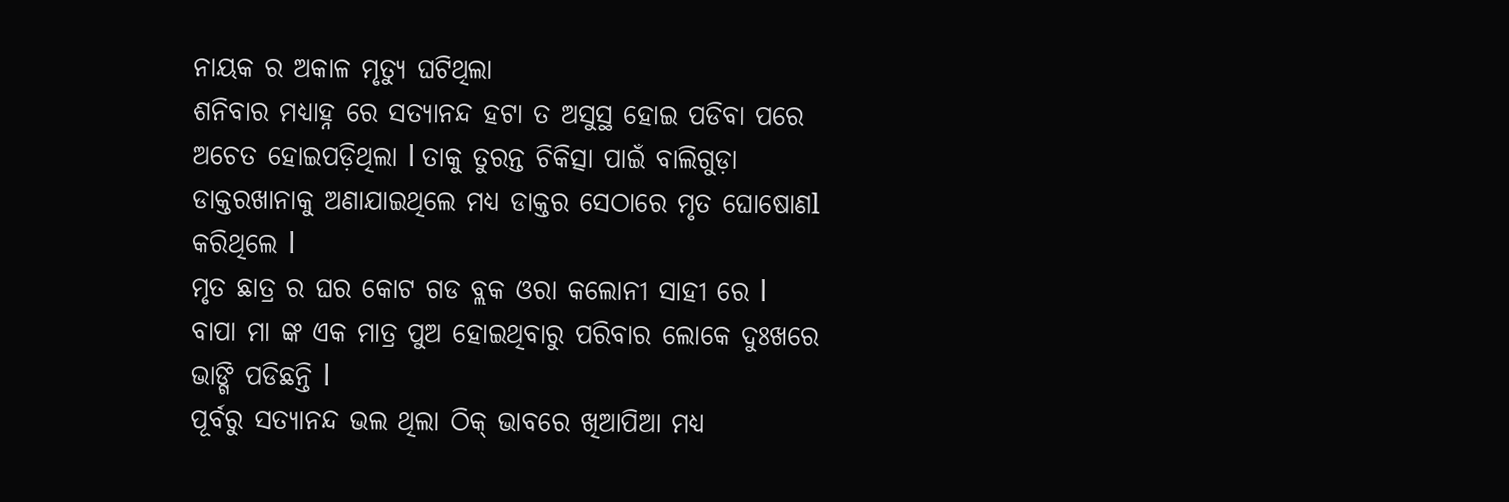ନାୟକ ର ଅକାଳ ମୃତ୍ୟୁ ଘଟିଥିଲା
ଶନିବାର ମଧ୍ୟାହ୍ନ ରେ ସତ୍ୟାନନ୍ଦ ହଟା ତ ଅସୁସ୍ଥ ହୋଇ ପଡିବା ପରେ ଅଚେତ ହୋଇପଡ଼ିଥିଲା l ତାକୁ ତୁରନ୍ତ ଚିକିତ୍ସା ପାଇଁ ବାଲିଗୁଡ଼ା ଡାକ୍ତରଖାନାକୁ ଅଣାଯାଇଥିଲେ ମଧ୍ୟ ଡାକ୍ତର ସେଠାରେ ମୃତ ଘୋଷୋଣl କରିଥିଲେ l
ମୃତ ଛାତ୍ର ର ଘର କୋଟ ଗଡ ବ୍ଲକ ଓରା କଲୋନୀ ସାହୀ ରେ l
ବାପା ମା ଙ୍କ ଏକ ମାତ୍ର ପୁଅ ହୋଇଥିବାରୁ ପରିବାର ଲୋକେ ଦୁଃଖରେ ଭାଙ୍ଗି ପଡିଛନ୍ତି l
ପୂର୍ବରୁ ସତ୍ୟାନନ୍ଦ ଭଲ ଥିଲା ଠିକ୍ ଭାବରେ ଖିଆପିଆ ମଧ୍ୟ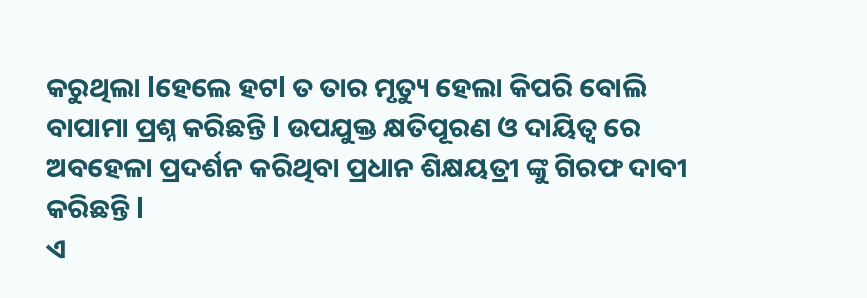କରୁଥିଲା lହେଲେ ହଟl ତ ତାର ମୃତ୍ୟୁ ହେଲା କିପରି ବୋଲି ବାପାମା ପ୍ରଶ୍ନ କରିଛନ୍ତି l ଉପଯୁକ୍ତ କ୍ଷତିପୂରଣ ଓ ଦାୟିତ୍ଵ ରେ ଅବହେଳା ପ୍ରଦର୍ଶନ କରିଥିବା ପ୍ରଧାନ ଶିକ୍ଷୟତ୍ରୀ ଙ୍କୁ ଗିରଫ ଦାବୀ କରିଛନ୍ତି l
ଏ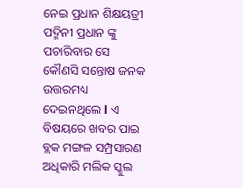ନେଇ ପ୍ରଧାନ ଶିକ୍ଷୟତ୍ରୀ ପଦ୍ମିନୀ ପ୍ରଧାନ ଙ୍କୁ ପଚାରିବାର ସେ କୌଣସି ସନ୍ତୋଷ ଜନକ ଉତ୍ତରମଧ୍ୟ ଦେଇନଥିଲେ l ଏ ବିଷୟରେ ଖବର ପାଇ ବ୍ଲକ ମଙ୍ଗଳ ସମ୍ପ୍ରସାରଣ ଅଧିକାରି ମଲିକ ସ୍କୁଲ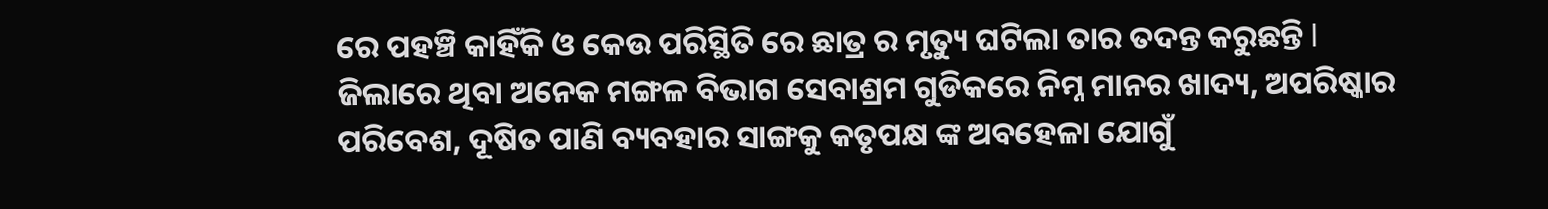ରେ ପହଞ୍ଚି କାହିଁକି ଓ କେଉ ପରିସ୍ଥିତି ରେ ଛାତ୍ର ର ମୃତ୍ୟୁ ଘଟିଲା ତାର ତଦନ୍ତ କରୁଛନ୍ତି l
ଜିଲାରେ ଥିବା ଅନେକ ମଙ୍ଗଳ ବିଭାଗ ସେବାଶ୍ରମ ଗୁଡିକରେ ନିମ୍ନ ମାନର ଖାଦ୍ୟ, ଅପରିଷ୍କାର ପରିବେଶ, ଦୂଷିତ ପାଣି ବ୍ୟବହାର ସାଙ୍ଗକୁ କତୃପକ୍ଷ ଙ୍କ ଅବହେଳା ଯୋଗୁଁ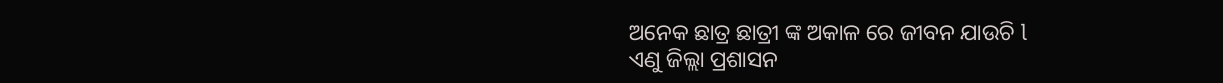ଅନେକ ଛାତ୍ର ଛାତ୍ରୀ ଙ୍କ ଅକାଳ ରେ ଜୀବନ ଯାଉଚି l
ଏଣୁ ଜିଲ୍ଲା ପ୍ରଶାସନ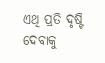ଏଥି ପ୍ରତି ଦୃଷ୍ଟି ଦେବାକୁ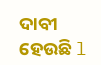ଦାବୀ ହେଉଛି l